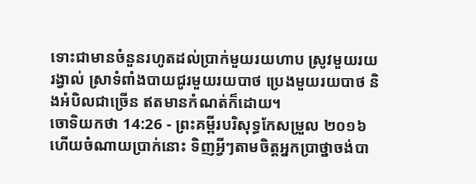ទោះជាមានចំនួនរហូតដល់ប្រាក់មួយរយហាប ស្រូវមួយរយរង្វាល់ ស្រាទំពាំងបាយជូរមួយរយបាថ ប្រេងមួយរយបាថ និងអំបិលជាច្រើន ឥតមានកំណត់ក៏ដោយ។
ចោទិយកថា 14:26 - ព្រះគម្ពីរបរិសុទ្ធកែសម្រួល ២០១៦ ហើយចំណាយប្រាក់នោះ ទិញអ្វីៗតាមចិត្តអ្នកប្រាថ្នាចង់បា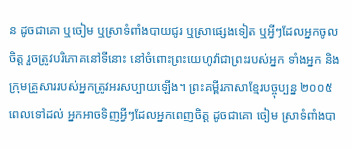ន ដូចជាគោ ឬចៀម ឬស្រាទំពាំងបាយជូរ ឬស្រាផ្សេងទៀត ឬអ្វីៗដែលអ្នកចូលចិត្ត រួចត្រូវបរិភោគនៅទីនោះ នៅចំពោះព្រះយេហូវ៉ាជាព្រះរបស់អ្នក ទាំងអ្នក និងក្រុមគ្រួសាររបស់អ្នកត្រូវអរសប្បាយឡើង។ ព្រះគម្ពីរភាសាខ្មែរបច្ចុប្បន្ន ២០០៥ ពេលទៅដល់ អ្នកអាចទិញអ្វីៗដែលអ្នកពេញចិត្ត ដូចជាគោ ចៀម ស្រាទំពាំងបា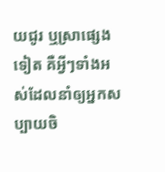យជូរ ឬស្រាផ្សេងទៀត គឺអ្វីៗទាំងអស់ដែលនាំឲ្យអ្នកសប្បាយចិ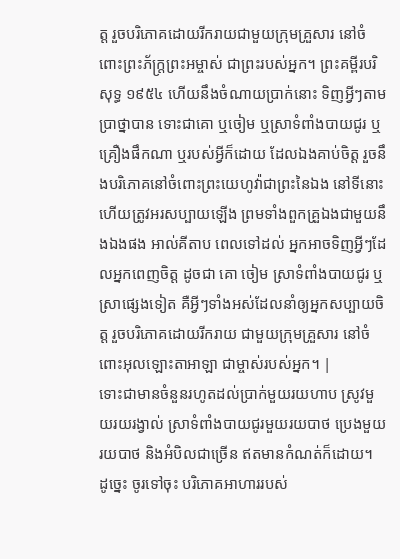ត្ត រួចបរិភោគដោយរីករាយជាមួយក្រុមគ្រួសារ នៅចំពោះព្រះភ័ក្ត្រព្រះអម្ចាស់ ជាព្រះរបស់អ្នក។ ព្រះគម្ពីរបរិសុទ្ធ ១៩៥៤ ហើយនឹងចំណាយប្រាក់នោះ ទិញអ្វីៗតាមប្រាថ្នាបាន ទោះជាគោ ឬចៀម ឬស្រាទំពាំងបាយជូរ ឬគ្រឿងផឹកណា ឬរបស់អ្វីក៏ដោយ ដែលឯងគាប់ចិត្ត រួចនឹងបរិភោគនៅចំពោះព្រះយេហូវ៉ាជាព្រះនៃឯង នៅទីនោះ ហើយត្រូវអរសប្បាយឡើង ព្រមទាំងពួកគ្រួឯងជាមួយនឹងឯងផង អាល់គីតាប ពេលទៅដល់ អ្នកអាចទិញអ្វីៗដែលអ្នកពេញចិត្ត ដូចជា គោ ចៀម ស្រាទំពាំងបាយជូរ ឬស្រាផ្សេងទៀត គឺអ្វីៗទាំងអស់ដែលនាំឲ្យអ្នកសប្បាយចិត្ត រួចបរិភោគដោយរីករាយ ជាមួយក្រុមគ្រួសារ នៅចំពោះអុលឡោះតាអាឡា ជាម្ចាស់របស់អ្នក។ |
ទោះជាមានចំនួនរហូតដល់ប្រាក់មួយរយហាប ស្រូវមួយរយរង្វាល់ ស្រាទំពាំងបាយជូរមួយរយបាថ ប្រេងមួយរយបាថ និងអំបិលជាច្រើន ឥតមានកំណត់ក៏ដោយ។
ដូច្នេះ ចូរទៅចុះ បរិភោគអាហាររបស់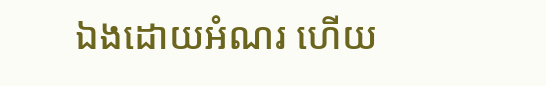ឯងដោយអំណរ ហើយ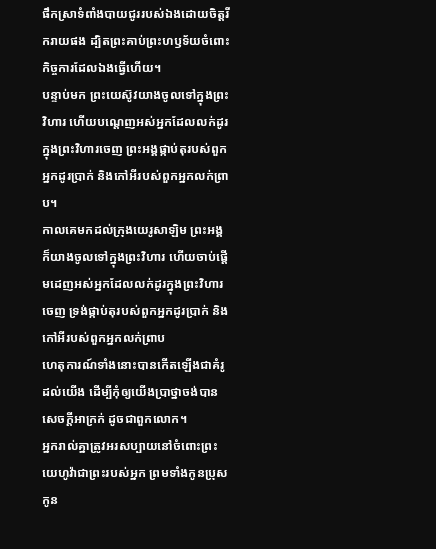ផឹកស្រាទំពាំងបាយជូររបស់ឯងដោយចិត្តរីករាយផង ដ្បិតព្រះគាប់ព្រះហឫទ័យចំពោះកិច្ចការដែលឯងធ្វើហើយ។
បន្ទាប់មក ព្រះយេស៊ូវយាងចូលទៅក្នុងព្រះវិហារ ហើយបណ្តេញអស់អ្នកដែលលក់ដូរក្នុងព្រះវិហារចេញ ព្រះអង្គផ្កាប់តុរបស់ពួកអ្នកដូរប្រាក់ និងកៅអីរបស់ពួកអ្នកលក់ព្រាប។
កាលគេមកដល់ក្រុងយេរូសាឡិម ព្រះអង្គក៏យាងចូលទៅក្នុងព្រះវិហារ ហើយចាប់ផ្ដើមដេញអស់អ្នកដែលលក់ដូរក្នុងព្រះវិហារចេញ ទ្រង់ផ្កាប់តុរបស់ពួកអ្នកដូរប្រាក់ និងកៅអីរបស់ពួកអ្នកលក់ព្រាប
ហេតុការណ៍ទាំងនោះបានកើតឡើងជាគំរូដល់យើង ដើម្បីកុំឲ្យយើងប្រាថ្នាចង់បានសេចក្តីអាក្រក់ ដូចជាពួកលោក។
អ្នករាល់គ្នាត្រូវអរសប្បាយនៅចំពោះព្រះយេហូវ៉ាជាព្រះរបស់អ្នក ព្រមទាំងកូនប្រុស កូន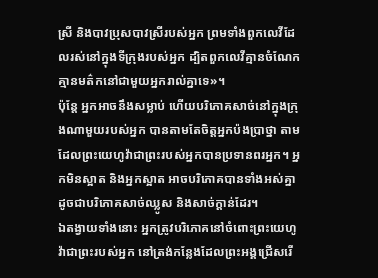ស្រី និងបាវប្រុសបាវស្រីរបស់អ្នក ព្រមទាំងពួកលេវីដែលរស់នៅក្នុងទីក្រុងរបស់អ្នក ដ្បិតពួកលេវីគ្មានចំណែក គ្មានមត៌កនៅជាមួយអ្នករាល់គ្នាទេ»។
ប៉ុន្តែ អ្នកអាចនឹងសម្លាប់ ហើយបរិភោគសាច់នៅក្នុងក្រុងណាមួយរបស់អ្នក បានតាមតែចិត្តអ្នកប៉ងប្រាថ្នា តាមដែលព្រះយេហូវ៉ាជាព្រះរបស់អ្នកបានប្រទានពរអ្នក។ អ្នកមិនស្អាត និងអ្នកស្អាត អាចបរិភោគបានទាំងអស់គ្នា ដូចជាបរិភោគសាច់ឈ្លូស និងសាច់ក្ដាន់ដែរ។
ឯតង្វាយទាំងនោះ អ្នកត្រូវបរិភោគនៅចំពោះព្រះយេហូវ៉ាជាព្រះរបស់អ្នក នៅត្រង់កន្លែងដែលព្រះអង្គជ្រើសរើ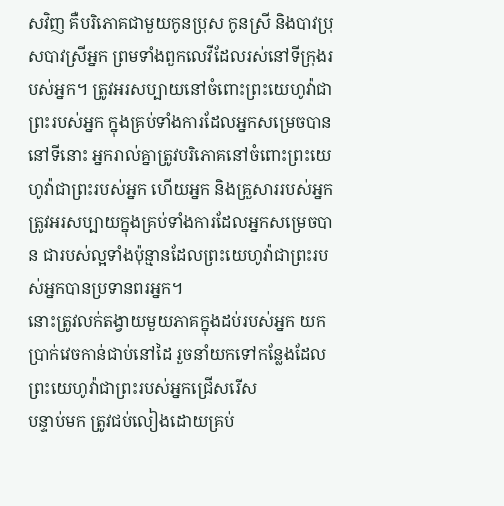សវិញ គឺបរិភោគជាមួយកូនប្រុស កូនស្រី និងបាវប្រុសបាវស្រីអ្នក ព្រមទាំងពួកលេវីដែលរស់នៅទីក្រុងរបស់អ្នក។ ត្រូវអរសប្បាយនៅចំពោះព្រះយេហូវ៉ាជាព្រះរបស់អ្នក ក្នុងគ្រប់ទាំងការដែលអ្នកសម្រេចបាន
នៅទីនោះ អ្នករាល់គ្នាត្រូវបរិភោគនៅចំពោះព្រះយេហូវ៉ាជាព្រះរបស់អ្នក ហើយអ្នក និងគ្រួសាររបស់អ្នក ត្រូវអរសប្បាយក្នុងគ្រប់ទាំងការដែលអ្នកសម្រេចបាន ជារបស់ល្អទាំងប៉ុន្មានដែលព្រះយេហូវ៉ាជាព្រះរបស់អ្នកបានប្រទានពរអ្នក។
នោះត្រូវលក់តង្វាយមួយភាគក្នុងដប់របស់អ្នក យកប្រាក់វេចកាន់ជាប់នៅដៃ រួចនាំយកទៅកន្លែងដែលព្រះយេហូវ៉ាជាព្រះរបស់អ្នកជ្រើសរើស
បន្ទាប់មក ត្រូវជប់លៀងដោយគ្រប់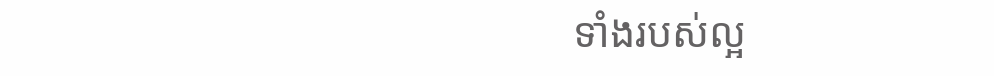ទាំងរបស់ល្អ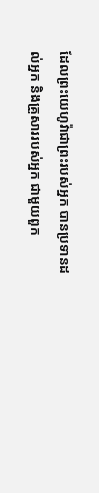ដែលព្រះយេហូវ៉ាជាព្រះរបស់អ្នក បានប្រទានដល់អ្នក និងគ្រួសាររបស់អ្នក ជាមួយពួក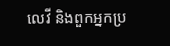លេវី និងពួកអ្នកប្រ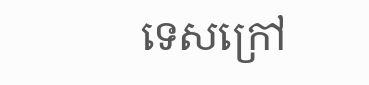ទេសក្រៅ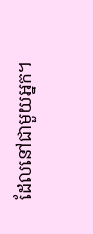ដែលនៅជាមួយអ្នក។